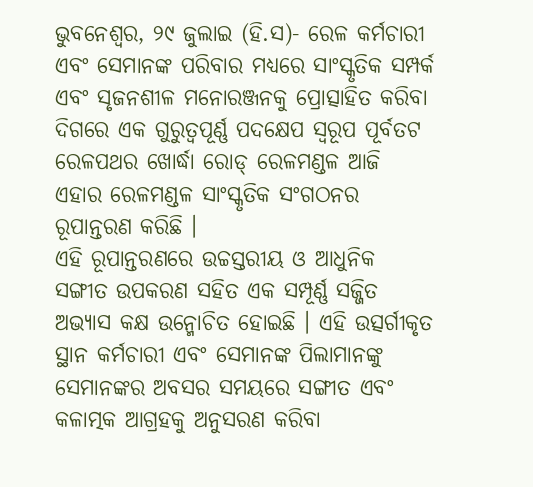ଭୁବନେଶ୍ୱର, ୨୯ ଜୁଲାଇ (ହି.ସ)- ରେଳ କର୍ମଚାରୀ ଏବଂ ସେମାନଙ୍କ ପରିବାର ମଧ୍ୟରେ ସାଂସ୍କୃତିକ ସମ୍ପର୍କ ଏବଂ ସୃଜନଶୀଳ ମନୋରଞ୍ଜନକୁ ପ୍ରୋତ୍ସାହିତ କରିବା ଦିଗରେ ଏକ ଗୁରୁତ୍ୱପୂର୍ଣ୍ଣ ପଦକ୍ଷେପ ସ୍ୱରୂପ ପୂର୍ବତଟ ରେଳପଥର ଖୋର୍ଦ୍ଧା ରୋଡ୍ ରେଳମଣ୍ଡଳ ଆଜି ଏହାର ରେଳମଣ୍ଡଳ ସାଂସ୍କୃତିକ ସଂଗଠନର ରୂପାନ୍ତରଣ କରିଛି ।
ଏହି ରୂପାନ୍ତରଣରେ ଉଚ୍ଚସ୍ତରୀୟ ଓ ଆଧୁନିକ ସଙ୍ଗୀତ ଉପକରଣ ସହିତ ଏକ ସମ୍ପୂର୍ଣ୍ଣ ସଜ୍ଜିତ ଅଭ୍ୟାସ କକ୍ଷ ଉନ୍ମୋଚିତ ହୋଇଛି । ଏହି ଉତ୍ସର୍ଗୀକୃତ ସ୍ଥାନ କର୍ମଚାରୀ ଏବଂ ସେମାନଙ୍କ ପିଲାମାନଙ୍କୁ ସେମାନଙ୍କର ଅବସର ସମୟରେ ସଙ୍ଗୀତ ଏବଂ କଳାତ୍ମକ ଆଗ୍ରହକୁ ଅନୁସରଣ କରିବା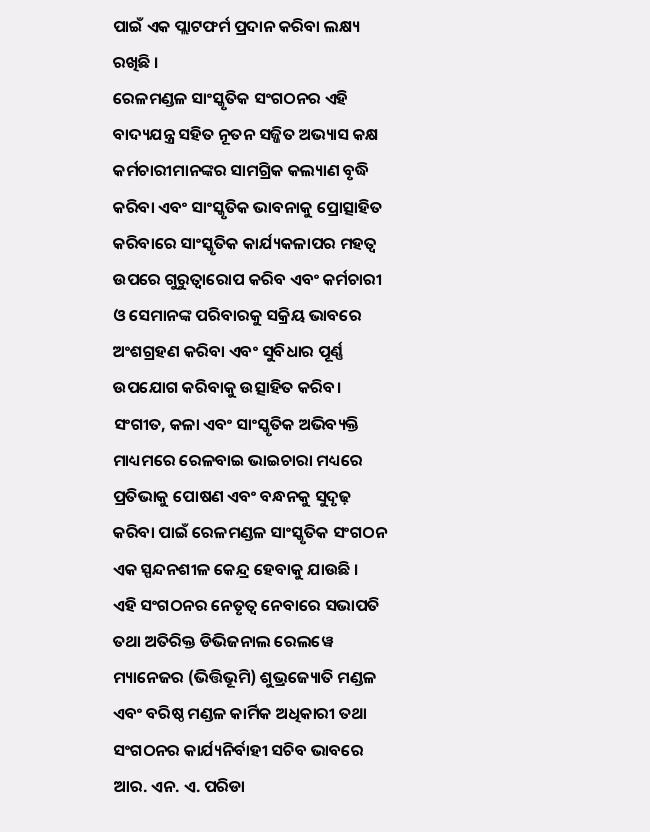ପାଇଁ ଏକ ପ୍ଲାଟଫର୍ମ ପ୍ରଦାନ କରିବା ଲକ୍ଷ୍ୟ ରଖିଛି ।
ରେଳମଣ୍ଡଳ ସାଂସ୍କୃତିକ ସଂଗଠନର ଏହି ବାଦ୍ୟଯନ୍ତ୍ର ସହିତ ନୂତନ ସଜ୍ଜିତ ଅଭ୍ୟାସ କକ୍ଷ କର୍ମଚାରୀମାନଙ୍କର ସାମଗ୍ରିକ କଲ୍ୟାଣ ବୃଦ୍ଧି କରିବା ଏବଂ ସାଂସ୍କୃତିକ ଭାବନାକୁ ପ୍ରୋତ୍ସାହିତ କରିବାରେ ସାଂସ୍କୃତିକ କାର୍ଯ୍ୟକଳାପର ମହତ୍ୱ ଉପରେ ଗୁରୁତ୍ୱାରୋପ କରିବ ଏବଂ କର୍ମଚାରୀ ଓ ସେମାନଙ୍କ ପରିବାରକୁ ସକ୍ରିୟ ଭାବରେ ଅଂଶଗ୍ରହଣ କରିବା ଏବଂ ସୁବିଧାର ପୂର୍ଣ୍ଣ ଉପଯୋଗ କରିବାକୁ ଉତ୍ସାହିତ କରିବ। ସଂଗୀତ, କଳା ଏବଂ ସାଂସ୍କୃତିକ ଅଭିବ୍ୟକ୍ତି ମାଧ୍ୟମରେ ରେଳବାଇ ଭାଇଚାରା ମଧ୍ୟରେ ପ୍ରତିଭାକୁ ପୋଷଣ ଏବଂ ବନ୍ଧନକୁ ସୁଦୃଢ଼ କରିବା ପାଇଁ ରେଳମଣ୍ଡଳ ସାଂସ୍କୃତିକ ସଂଗଠନ ଏକ ସ୍ପନ୍ଦନଶୀଳ କେନ୍ଦ୍ର ହେବାକୁ ଯାଉଛି ।
ଏହି ସଂଗଠନର ନେତୃତ୍ୱ ନେବାରେ ସଭାପତି ତଥା ଅତିରିକ୍ତ ଡିଭିଜନାଲ ରେଲୱେ ମ୍ୟାନେଜର (ଭିତ୍ତିଭୂମି) ଶୁଭ୍ରଜ୍ୟୋତି ମଣ୍ଡଳ ଏବଂ ବରିଷ୍ଠ ମଣ୍ଡଳ କାର୍ମିକ ଅଧିକାରୀ ତଥା ସଂଗଠନର କାର୍ଯ୍ୟନିର୍ବାହୀ ସଚିବ ଭାବରେ ଆର. ଏନ. ଏ. ପରିଡା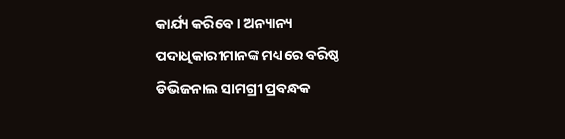କାର୍ଯ୍ୟ କରିବେ । ଅନ୍ୟାନ୍ୟ ପଦାଧିକାରୀମାନଙ୍କ ମଧ୍ୟରେ ବରିଷ୍ଠ ଡିଭିଜନାଲ ସାମଗ୍ରୀ ପ୍ରବନ୍ଧକ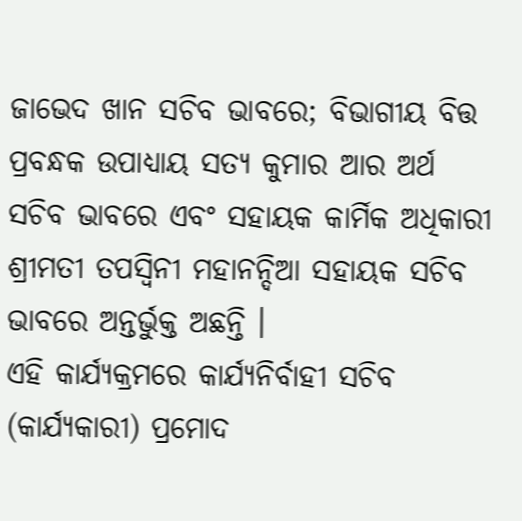ଜାଭେଦ ଖାନ ସଚିବ ଭାବରେ; ବିଭାଗୀୟ ବିତ୍ତ ପ୍ରବନ୍ଧକ ଉପାଧ୍ୟାୟ ସତ୍ୟ କୁମାର ଆର ଅର୍ଥ ସଚିବ ଭାବରେ ଏବଂ ସହାୟକ କାର୍ମିକ ଅଧିକାରୀ ଶ୍ରୀମତୀ ତପସ୍ୱିନୀ ମହାନନ୍ଦିଆ ସହାୟକ ସଚିବ ଭାବରେ ଅନ୍ତର୍ଭୁକ୍ତ ଅଛନ୍ତି ।
ଏହି କାର୍ଯ୍ୟକ୍ରମରେ କାର୍ଯ୍ୟନିର୍ବାହୀ ସଚିବ (କାର୍ଯ୍ୟକାରୀ) ପ୍ରମୋଦ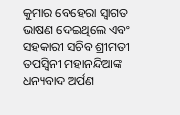କୁମାର ବେହେରା ସ୍ୱାଗତ ଭାଷଣ ଦେଇଥିଲେ ଏବଂ ସହକାରୀ ସଚିବ ଶ୍ରୀମତୀ ତପସ୍ୱିନୀ ମହାନନ୍ଦିଆଙ୍କ ଧନ୍ୟବାଦ ଅର୍ପଣ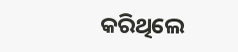କରିଥିଲେ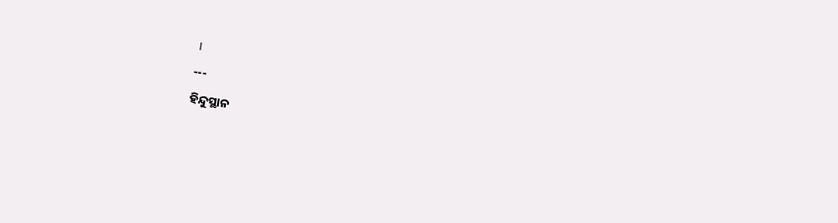।
---
ହିନ୍ଦୁସ୍ଥାନ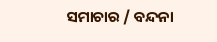ସମାଚାର / ବନ୍ଦନା